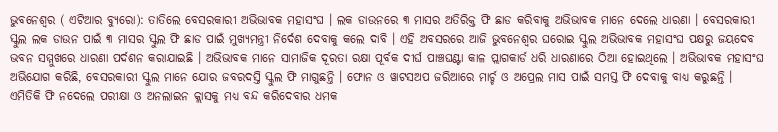ଭୁବନେଶ୍ୱର ( ଏଟିଆର ବ୍ୟୁରୋ): ତାତିଲେ ବେସରକାରୀ ଅଭିଭାବକ ମହାସଂଘ । ଲକ ଡାଉନରେ ୩ ମାସର ଅତିରିକ୍ତ ଫି ଛାଡ କରିବାକୁ ଅଭିଭାବକ ମାନେ ଦେଲେ ଧାରଣା । ବେସରକାରୀ ସ୍କୁଲ ଲକ ଡାଉନ ପାଇଁ ୩ ମାସର ସ୍କୁଲ ଫି ଛାଡ ପାଇଁ ମୁଖ୍ୟମନ୍ତ୍ରୀ ନିର୍ଦେଶ ଦେବାକୁ କଲେ ଦାବି । ଏହି ଅବସରରେ ଆଜି ଭୁବନେଶ୍ୱର ଘରୋଇ ସ୍କୁଲ ଅଭିଭାବକ ମହାସଂଘ ପକ୍ଷରୁ ଜୟଦେବ ଭବନ ସମ୍ମୁଖରେ ଧାରଣା ପର୍ଦଶନ କରାଯାଇଛି । ଅଭିଭାବକ ମାନେ ସାମାଜିକ ଦୂରତା ରକ୍ଷା ପୂର୍ବକ ଦୀର୍ଘ ପାଞ୍ଚଘଣ୍ଟା କାଳ ପ୍ଲାଗକାର୍ଡ ଧରି ଧାରଣାରେ ଠିଆ ହୋଇଥିଲେ । ଅଭିଭାବକ ମହାସଂଘ ଅଭିଯୋଗ କରିଛି, ବେସରକାରୀ ସ୍କୁଲ ମାନେ ଯୋର ଜବରଦସ୍ତି ସ୍କୁଲ ଫି ମାଗୁଛନ୍ତି । ଫୋନ ଓ ୱାଟସଅପ ଜରିଆରେ ମାର୍ଚ୍ଚ ଓ ଅପ୍ରେଲ ମାସ ପାଇଁ ସମସ୍ତ ଫି ଦେବାକୁ ବାଧ୍ୟ କରୁଛନ୍ତି । ଏମିତିକି ଫି ନଦେଲେ ପରୀକ୍ଷା ଓ ଅନଲାଇନ କ୍ଲାସକୁ ମଧ୍ୟ ବନ୍ଦ କରିଦେବାର ଧମକ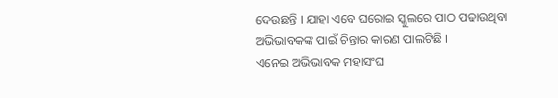ଦେଉଛନ୍ତି । ଯାହା ଏବେ ଘରୋଇ ସ୍କୁଲରେ ପାଠ ପଢାଉଥିବା ଅଭିଭାବକଙ୍କ ପାଇଁ ଚିନ୍ତାର କାରଣ ପାଲଟିଛି ।
ଏନେଇ ଅଭିଭାବକ ମହାସଂଘ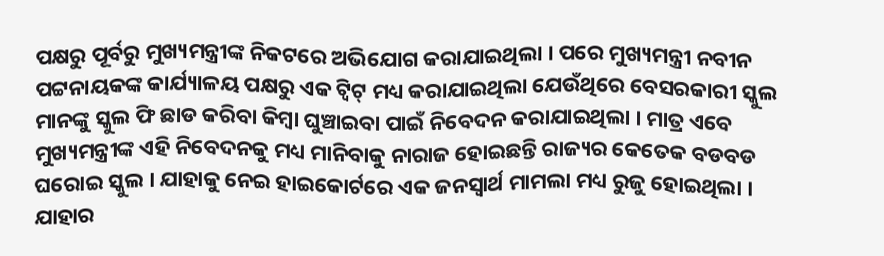ପକ୍ଷରୁ ପୂର୍ବରୁ ମୁଖ୍ୟମନ୍ତ୍ରୀଙ୍କ ନିକଟରେ ଅଭିଯୋଗ କରାଯାଇଥିଲା । ପରେ ମୁଖ୍ୟମନ୍ତ୍ରୀ ନବୀନ ପଟ୍ଟନାୟକଙ୍କ କାର୍ଯ୍ୟାଳୟ ପକ୍ଷରୁ ଏକ ଟ୍ୱିଟ୍ ମଧ୍ୟ କରାଯାଇଥିଲା ଯେଉଁଥିରେ ବେସରକାରୀ ସ୍କୁଲ ମାନଙ୍କୁ ସ୍କୁଲ ଫି ଛାଡ କରିବା କିମ୍ବା ଘୁଞ୍ଚାଇବା ପାଇଁ ନିବେଦନ କରାଯାଇଥିଲା । ମାତ୍ର ଏବେ ମୁଖ୍ୟମନ୍ତ୍ରୀଙ୍କ ଏହି ନିବେଦନକୁ ମଧ୍ୟ ମାନିବାକୁ ନାରାଜ ହୋଇଛନ୍ତି ରାଜ୍ୟର କେତେକ ବଡବଡ ଘରୋଇ ସ୍କୁଲ । ଯାହାକୁ ନେଇ ହାଇକୋର୍ଟରେ ଏକ ଜନସ୍ୱାର୍ଥ ମାମଲା ମଧ୍ୟ ରୁଜୁ ହୋଇଥିଲା । ଯାହାର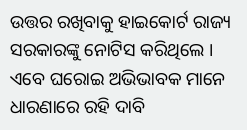ଉତ୍ତର ରଖିବାକୁ ହାଇକୋର୍ଟ ରାଜ୍ୟ ସରକାରଙ୍କୁ ନୋଟିସ କରିଥିଲେ ।
ଏବେ ଘରୋଇ ଅଭିଭାବକ ମାନେ ଧାରଣାରେ ରହି ଦାବି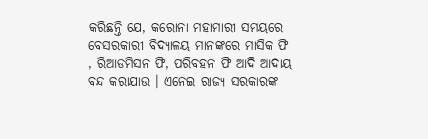କରିଛନ୍ତି ଯେ, କରୋନା ମହାମାରୀ ସମୟରେ ବେସରକାରୀ ବିଦ୍ୟାଳୟ ମାନଙ୍କରେ ମାସିକ ଫି , ରିଆଡମିସନ ଫି, ପରିବହନ ଫି ଆଦି ଆଦାୟ ବନ୍ଦ କରାଯାଉ । ଏନେଇ ରାଜ୍ୟ ସରକାରଙ୍କ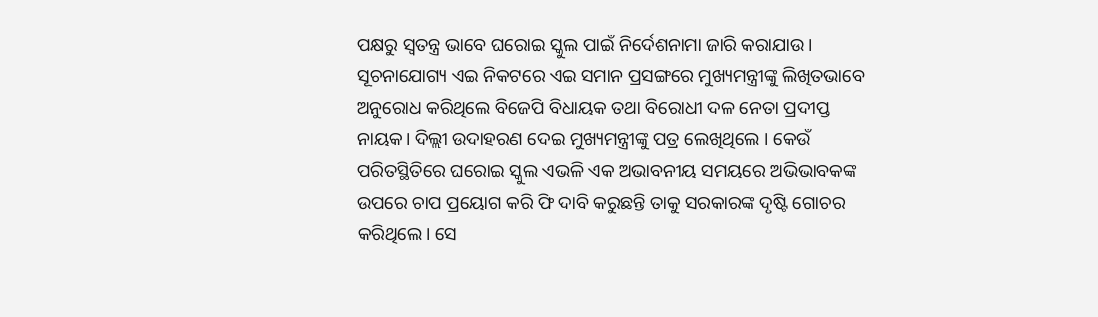ପକ୍ଷରୁ ସ୍ୱତନ୍ତ୍ର ଭାବେ ଘରୋଇ ସ୍କୁଲ ପାଇଁ ନିର୍ଦେଶନାମା ଜାରି କରାଯାଉ । ସୂଚନାଯୋଗ୍ୟ ଏଇ ନିକଟରେ ଏଇ ସମାନ ପ୍ରସଙ୍ଗରେ ମୁଖ୍ୟମନ୍ତ୍ରୀଙ୍କୁ ଲିଖିତଭାବେ ଅନୁରୋଧ କରିଥିଲେ ବିଜେପି ବିଧାୟକ ତଥା ବିରୋଧୀ ଦଳ ନେତା ପ୍ରଦୀପ୍ତ ନାୟକ। ଦିଲ୍ଲୀ ଉଦାହରଣ ଦେଇ ମୁଖ୍ୟମନ୍ତ୍ରୀଙ୍କୁ ପତ୍ର ଲେଖିଥିଲେ । କେଉଁ ପରିତସ୍ଥିତିରେ ଘରୋଇ ସ୍କୁଲ ଏଭଳି ଏକ ଅଭାବନୀୟ ସମୟରେ ଅଭିଭାବକଙ୍କ ଉପରେ ଚାପ ପ୍ରୟୋଗ କରି ଫି ଦାବି କରୁଛନ୍ତି ତାକୁ ସରକାରଙ୍କ ଦୃଷ୍ଟି ଗୋଚର କରିଥିଲେ। ସେ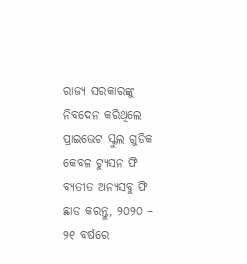ରାଜ୍ୟ ସରକାରଙ୍କୁ ନିବଦେନ କରିଥିଲେ ପ୍ରାଇଭେଟ ସ୍କୁଲ ଗୁଡିକ କେବଳ ଟ୍ୟୁସନ ଫି ବ୍ୟତୀତ ଅନ୍ୟସବୁ ଫି ଛାଡ କରନ୍ତୁ, ୨୦୨୦ – ୨୧ ବର୍ଷରେ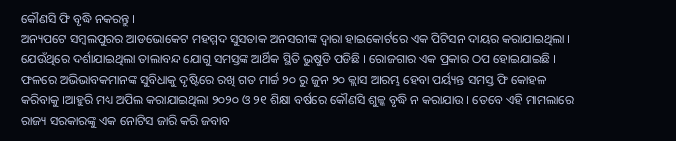କୌଣସି ଫି ବୃଦ୍ଧି ନକରନ୍ତୁ ।
ଅନ୍ୟପଟେ ସମ୍ବଲପୁରର ଆଡଭୋକେଟ ମହମ୍ମଦ ସୁସତାକ ଅନସରୀଙ୍କ ଦ୍ୱାରା ହାଇକୋର୍ଟରେ ଏକ ପିଟିସନ ଦାୟର କରାଯାଇଥିଲା । ଯେଉଁଥିରେ ଦର୍ଶାଯାଇଥିଲା ତାଲାବନ୍ଦ ଯୋଗୁ ସମସ୍ତଙ୍କ ଆର୍ଥିକ ସ୍ଥିତି ଭୁଷୁଡି ପଡିଛି । ରୋଜଗାର ଏକ ପ୍ରକାର ଠପ ହୋଇଯାଇଛି । ଫଳରେ ଅଭିଭାବକମାନଙ୍କ ସୁବିଧାକୁ ଦୃଷ୍ଟିରେ ରଖି ଗତ ମାର୍ଚ୍ଚ ୨୦ ରୁ ଜୁନ ୨୦ କ୍ଲାସ ଆରମ୍ଭ ହେବା ପର୍ୟ୍ୟନ୍ତ ସମସ୍ତ ଫି କୋହଳ କରିବାକୁ ।ଆହୁରି ମଧ୍ୟ ଅପିଲ କରାଯାଇଥିଲା ୨୦୨୦ ଓ ୨୧ ଶିକ୍ଷା ବର୍ଷରେ କୌଣସି ଶୁଳ୍କ ବୃଦ୍ଧି ନ କରାଯାଉ । ତେବେ ଏହି ମାମଲାରେ ରାଜ୍ୟ ସରକାରଙ୍କୁ ଏକ ନୋଟିସ ଜାରି କରି ଜବାବ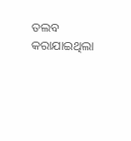ତଲବ କରାଯାଇଥିଲା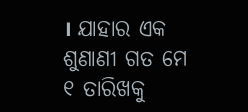। ଯାହାର ଏକ ଶୁଣାଣୀ ଗତ ମେ ୧ ତାରିଖକୁ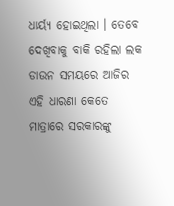ଧାର୍ୟ୍ୟ ହୋଇଥିଲା । ତେବେ ଦେଖିବାକୁ ବାକି ରହିଲା ଲକ ଡାଉନ ସମୟରେ ଆଜିର ଏହି ଧାରଣା କେତେ ମାତ୍ରାରେ ସରକାରଙ୍କୁ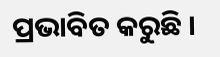ପ୍ରଭାବିତ କରୁଛି ।